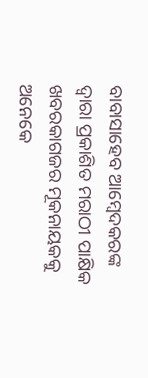ବାବାସାହେବ ଆମ୍ବେଦକରଙ୍କ ଦ୍ୱାରା ପ୍ରକାଶିତ ମରାଠୀ ପାକ୍ଷିକ ଖବରକାଗଜର ମୂକନାୟକକୁ ଅନେକେ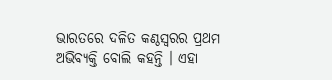ଭାରତରେ ଦଳିତ କଣ୍ଠସ୍ୱରର ପ୍ରଥମ ଅଭିବ୍ୟକ୍ତି ବୋଲି କହନ୍ତି । ଏହା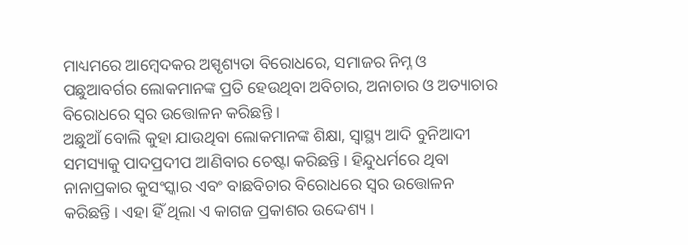ମାଧ୍ୟମରେ ଆମ୍ବେଦକର ଅସ୍ପୃଶ୍ୟତା ବିରୋଧରେ, ସମାଜର ନିମ୍ନ ଓ ପଛୁଆବର୍ଗର ଲୋକମାନଙ୍କ ପ୍ରତି ହେଉଥିବା ଅବିଚାର, ଅନାଚାର ଓ ଅତ୍ୟାଚାର ବିରୋଧରେ ସ୍ୱର ଉତ୍ତୋଳନ କରିଛନ୍ତି ।
ଅଛୁଆଁ ବୋଲି କୁହା ଯାଉଥିବା ଲୋକମାନଙ୍କ ଶିକ୍ଷା, ସ୍ୱାସ୍ଥ୍ୟ ଆଦି ବୁନିଆଦୀ ସମସ୍ୟାକୁ ପାଦପ୍ରଦୀପ ଆଣିବାର ଚେଷ୍ଟା କରିଛନ୍ତି । ହିନ୍ଦୁଧର୍ମରେ ଥିବା ନାନାପ୍ରକାର କୁସଂସ୍କାର ଏବଂ ବାଛବିଚାର ବିରୋଧରେ ସ୍ୱର ଉତ୍ତୋଳନ କରିଛନ୍ତି । ଏହା ହିଁ ଥିଲା ଏ କାଗଜ ପ୍ରକାଶର ଉଦ୍ଦେଶ୍ୟ ।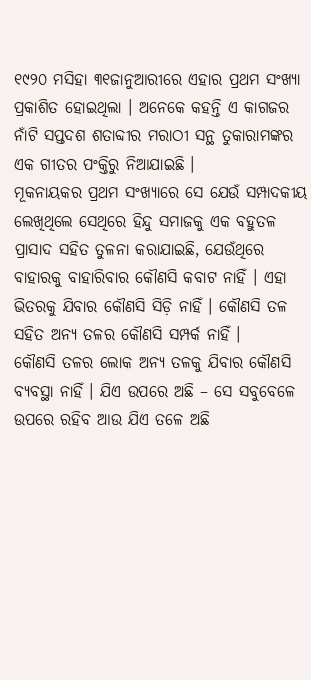୧୯୨୦ ମସିହା ୩୧ଜାନୁଆରୀରେ ଏହାର ପ୍ରଥମ ସଂଖ୍ୟା ପ୍ରକାଶିତ ହୋଇଥିଲା । ଅନେକେ କହନ୍ତି ଏ କାଗଜର ନାଁଟି ସପ୍ତଦଶ ଶତାବ୍ଦୀର ମରାଠୀ ସନ୍ଥ ତୁକାରାମଙ୍କର ଏକ ଗୀତର ପଂକ୍ତିରୁ ନିଆଯାଇଛି ।
ମୂକନାୟକର ପ୍ରଥମ ସଂଖ୍ୟାରେ ସେ ଯେଉଁ ସମ୍ପାଦକୀୟ ଲେଖିଥିଲେ ସେଥିରେ ହିନ୍ଦୁ ସମାଜକୁ ଏକ ବହୁତଳ ପ୍ରାସାଦ ସହିତ ତୁଳନା କରାଯାଇଛି, ଯେଉଁଥିରେ ବାହାରକୁ ବାହାରିବାର କୌଣସି କବାଟ ନାହିଁ । ଏହା ଭିତରକୁ ଯିବାର କୌଣସି ସିଡ଼ି ନାହିଁ । କୌଣସି ତଳ ସହିତ ଅନ୍ୟ ତଳର କୌଣସି ସମ୍ପର୍କ ନାହିଁ ।
କୌଣସି ତଳର ଲୋକ ଅନ୍ୟ ତଳକୁ ଯିବାର କୌଣସି ବ୍ୟବସ୍ଥା ନାହିଁ । ଯିଏ ଉପରେ ଅଛି – ସେ ସବୁବେଳେ ଉପରେ ରହିବ ଆଉ ଯିଏ ତଳେ ଅଛି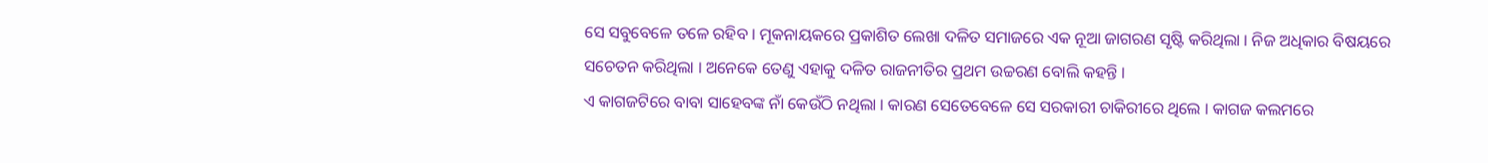ସେ ସବୁବେଳେ ତଳେ ରହିବ । ମୂକନାୟକରେ ପ୍ରକାଶିତ ଲେଖା ଦଳିତ ସମାଜରେ ଏକ ନୂଆ ଜାଗରଣ ସୃଷ୍ଟି କରିଥିଲା । ନିଜ ଅଧିକାର ବିଷୟରେ ସଚେତନ କରିଥିଲା । ଅନେକେ ତେଣୁ ଏହାକୁ ଦଳିତ ରାଜନୀତିର ପ୍ରଥମ ଉଚ୍ଚରଣ ବୋଲି କହନ୍ତି ।
ଏ କାଗଜଟିରେ ବାବା ସାହେବଙ୍କ ନାଁ କେଉଁଠି ନଥିଲା । କାରଣ ସେତେବେଳେ ସେ ସରକାରୀ ଚାକିରୀରେ ଥିଲେ । କାଗଜ କଲମରେ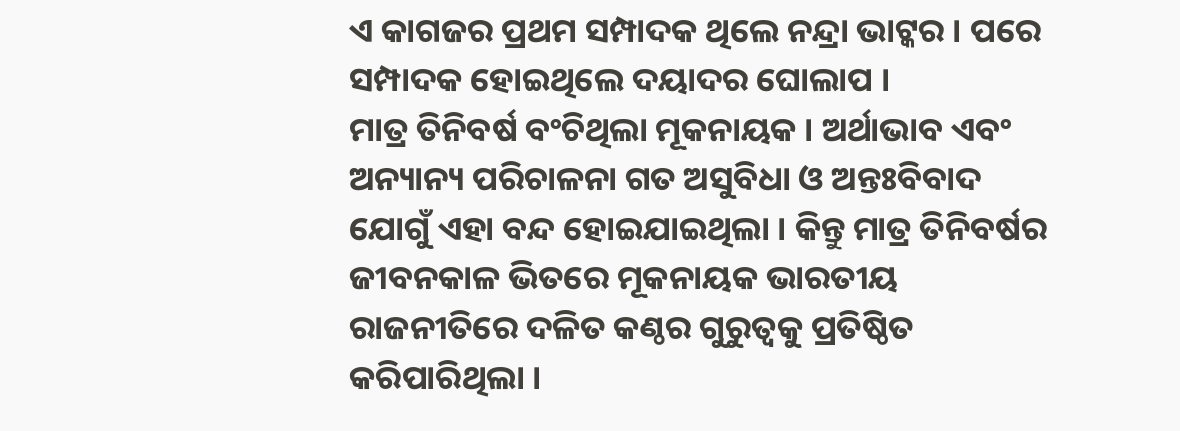ଏ କାଗଜର ପ୍ରଥମ ସମ୍ପାଦକ ଥିଲେ ନନ୍ଦ୍ରା ଭାଟ୍କର । ପରେ ସମ୍ପାଦକ ହୋଇଥିଲେ ଦୟାଦର ଘୋଲାପ ।
ମାତ୍ର ତିନିବର୍ଷ ବଂଚିଥିଲା ମୂକନାୟକ । ଅର୍ଥାଭାବ ଏବଂ ଅନ୍ୟାନ୍ୟ ପରିଚାଳନା ଗତ ଅସୁବିଧା ଓ ଅନ୍ତଃବିବାଦ ଯୋଗୁଁ ଏହା ବନ୍ଦ ହୋଇଯାଇଥିଲା । କିନ୍ତୁ ମାତ୍ର ତିନିବର୍ଷର ଜୀବନକାଳ ଭିତରେ ମୂକନାୟକ ଭାରତୀୟ ରାଜନୀତିରେ ଦଳିତ କଣ୍ଠର ଗୁରୁତ୍ୱକୁ ପ୍ରତିଷ୍ଠିତ କରିପାରିଥିଲା ।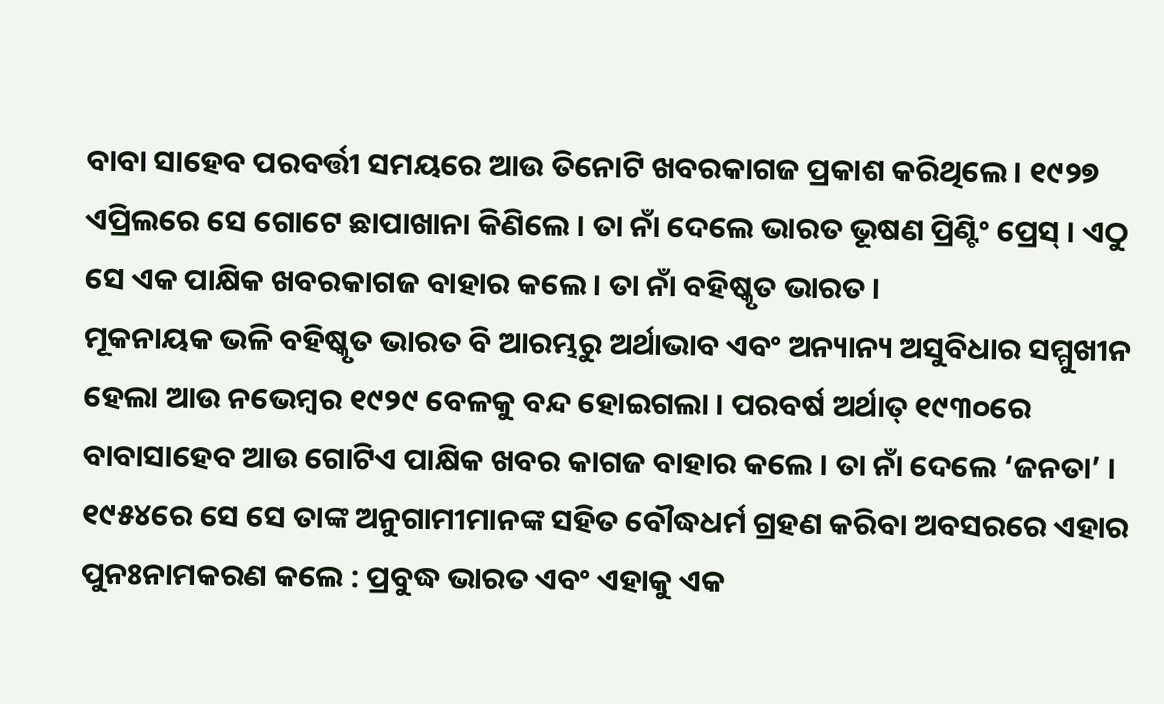ବାବା ସାହେବ ପରବର୍ତ୍ତୀ ସମୟରେ ଆଉ ତିନୋଟି ଖବରକାଗଜ ପ୍ରକାଶ କରିଥିଲେ । ୧୯୨୭ ଏପ୍ରିଲରେ ସେ ଗୋଟେ ଛାପାଖାନା କିଣିଲେ । ତା ନାଁ ଦେଲେ ଭାରତ ଭୂଷଣ ପ୍ରିଣ୍ଟିଂ ପ୍ରେସ୍ । ଏଠୁ ସେ ଏକ ପାକ୍ଷିକ ଖବରକାଗଜ ବାହାର କଲେ । ତା ନାଁ ବହିଷ୍କୃତ ଭାରତ ।
ମୂକନାୟକ ଭଳି ବହିଷ୍କୃତ ଭାରତ ବି ଆରମ୍ଭରୁ ଅର୍ଥାଭାବ ଏବଂ ଅନ୍ୟାନ୍ୟ ଅସୁବିଧାର ସମ୍ମୁଖୀନ ହେଲା ଆଉ ନଭେମ୍ବର ୧୯୨୯ ବେଳକୁ ବନ୍ଦ ହୋଇଗଲା । ପରବର୍ଷ ଅର୍ଥାତ୍ ୧୯୩୦ରେ ବାବାସାହେବ ଆଉ ଗୋଟିଏ ପାକ୍ଷିକ ଖବର କାଗଜ ବାହାର କଲେ । ତା ନାଁ ଦେଲେ ‘ଜନତା’ । ୧୯୫୪ରେ ସେ ସେ ତାଙ୍କ ଅନୁଗାମୀମାନଙ୍କ ସହିତ ବୌଦ୍ଧଧର୍ମ ଗ୍ରହଣ କରିବା ଅବସରରେ ଏହାର ପୁନଃନାମକରଣ କଲେ : ପ୍ରବୁଦ୍ଧ ଭାରତ ଏବଂ ଏହାକୁ ଏକ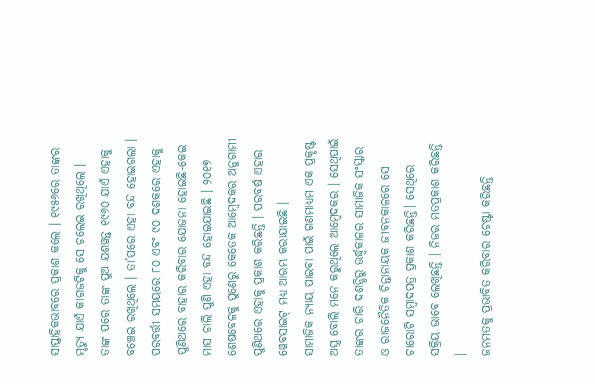ସାପ୍ତାହିକଭାବରେ ପ୍ରକାଶ କଲେ । ୧୯୫୬ରେ ତାଙ୍କର ମୃତ୍ୟୁ ଯାଏଁ କାଗଜଟିକୁ ସେ ଚଲେଇ ରଖିଥିଲେ ।
ତାଙ୍କ ପରେ ତାଙ୍କ ପୁଅ ଯଶୱନ୍ତ ୧୯୬୦ ଯାଏଁ ଏହାକୁ ବଞ୍ଚେଇ ରଖିଥିଲେ । ତା’ପରେ ଏହା ବନ୍ଦ ହୋଇଗଲା । ପରବର୍ତ୍ତୀ ସମୟରେ ୮୦ ଏବଂ ୯୦ ଦଶକରେ ଏହାକୁ ପୁଣିଥରେ ବାହାର କରିବାର ଯୋଜନା ହୋଇଛି-କେଇ ମାସ ଚାଲି ପୁଣି ଏହା ବନ୍ଦ ହୋଇଯାଇଛି । ୨୦୧୭ ଶେଷବେଳକୁ ପୁଣେରୁ କେତେକ ଆମ୍ବେଦକର ଅନୁଗାମୀ ପୁଣିଥରେ ଏହାକୁ ପ୍ରକାଶ କରିଛନ୍ତି । ପରବର୍ଷ ଏହାର ୱେବସାଇଟ୍ ମଧ୍ୟ ଆରମ୍ଭ କରାଯାଇଛି ।
ସାମାଜିକ ନ୍ୟାୟ ପାଇବା ପାଇଁ ଗଣମାଧ୍ୟମ ଏକ ପ୍ରକୃଷ୍ଟ ଅସ୍ତ୍ର ବୋଲି ମନେ କରୁଥିଲେ ଆମ୍ବେଦକର । ସେଥିପାଇଁ ତାଙ୍କର ଚାରି ଦଶନ୍ଧିରୁ ଊର୍ଦ୍ଧ୍ୱକାଳର ସାମାଜିକ ସଂସ୍କାର ଓ ରାଜନୈତିକ ଚିନ୍ତାନାୟକ ଜୀବନକାଳରେ ସେ ଚାରୋଟି ସମ୍ବାଦପତ୍ର ପ୍ରକାଶ କରିଛନ୍ତି। ସେଥିରେ ସକ୍ରିୟ ଭାବେ ଲେଖିଛନ୍ତି । ନିଜର ମତପ୍ରକାଶ କରିଛନ୍ତି ।
ଜନମତକୁ ପ୍ରଭାବିତ କରିବାର ଚେଷ୍ଟା କରିଛନ୍ତି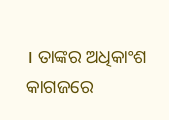। ତାଙ୍କର ଅଧିକାଂଶ କାଗଜରେ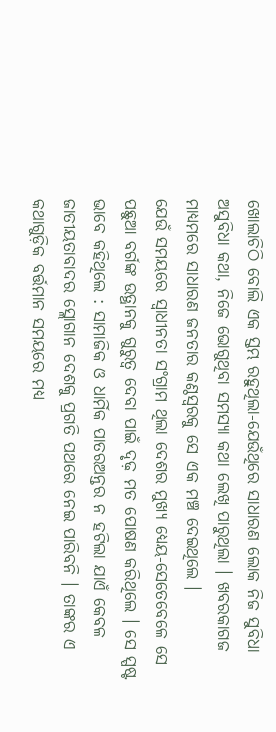ଖୋଲାଚିଠି ବୋଲି ଏକ ସ୍ତମ୍ଭ ରହୁଥିଲା-ଯେଉଁଥିରେ ସାଧାରଣ ଲୋକ ନିଜ ସୁବିଧା ଅସୁବିଧା କଥା, ନିଜେ ଭୋଗୁଥିବା ସମସ୍ୟା କଥା ଲେଖି ପାରୁଥିଲା । ଖବରକାଗଜ ମାଧ୍ୟମରେ ସାଧାରଣ ଜନତାର କଣ୍ଠସ୍ୱରକୁ ସେ ଏକ ମଞ୍ଚ ଦେଇଥିଲେ ।
ଯେଉଁ ସମୟରେ ସ୍ୱାଧୀନତା ସଂଗ୍ରାମ ଥିଲା ଦେଶର ମୁଖ୍ୟ ଧ୍ୟେୟ-ସେତେବେଳେ ସେ ପଛୁଆ ବର୍ଗଙ୍କ ଉତ୍ଥାନକୁ ଗୁରୁତ୍ୱ ଦେବା ପାଇଁ ଦୃଢ଼ ମତ ପୋଷଣ କରିଥିଲେ । ସେ ସ୍ପଷ୍ଟ ଭାବେ କହିଥିଲେ : ସାମାଜିକ ଓ ଧାର୍ମିକ ପାତରଅନ୍ତର ନ ହଟିଲା ଯାଏଁ କେବଳ ଜାତୀୟତାବାଦର ସ୍ଲୋଗାନ ଦେଶକୁ ପ୍ରଗତି ପଥରେ ନେଇ ପାରିବନି । ତାଙ୍କର ଏ କଥାଗୁଡ଼ିକ ବର୍ତ୍ତମାନ ସମୟରେ ମଧ୍ୟ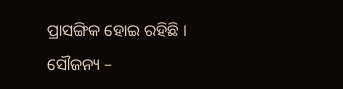ପ୍ରାସଙ୍ଗିକ ହୋଇ ରହିଛି ।
ସୌଜନ୍ୟ –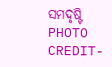ସମଦୃଷ୍ଟି
PHOTO CREDIT-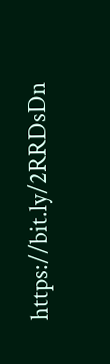https://bit.ly/2RRDsDn